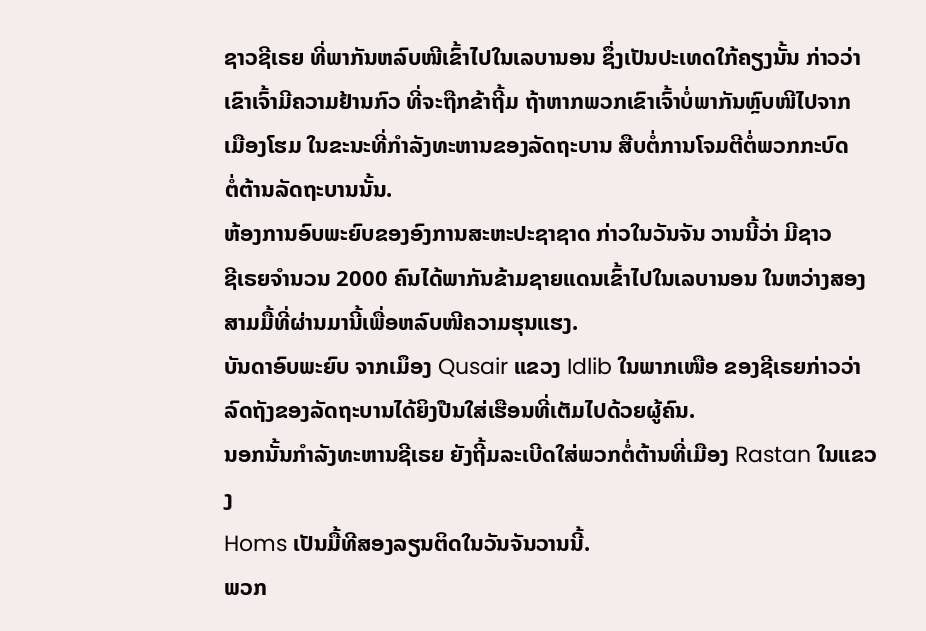ຊາວຊີເຣຍ ທີ່ພາກັນຫລົບໜີເຂົ້າໄປໃນເລບານອນ ຊຶ່ງເປັນປະເທດໃກ້ຄຽງນັ້ນ ກ່າວວ່າ
ເຂົາເຈົ້າມີຄວາມຢ້ານກົວ ທີ່ຈະຖືກຂ້າຖີ້ມ ຖ້າຫາກພວກເຂົາເຈົ້າບໍ່ພາກັນຫຼົບໜີໄປຈາກ
ເມືອງໂຮມ ໃນຂະນະທີ່ກໍາລັງທະຫານຂອງລັດຖະບານ ສືບຕໍ່ການໂຈມຕີຕໍ່ພວກກະບົດ
ຕໍ່ຕ້ານລັດຖະບານນັ້ນ.
ຫ້ອງການອົບພະຍົບຂອງອົງການສະຫະປະຊາຊາດ ກ່າວໃນວັນຈັນ ວານນີ້ວ່າ ມີຊາວ
ຊີເຣຍຈໍານວນ 2000 ຄົນໄດ້ພາກັນຂ້າມຊາຍແດນເຂົ້າໄປໃນເລບານອນ ໃນຫວ່າງສອງ
ສາມມື້ທີ່ຜ່ານມານີ້ເພື່ອຫລົບໜີຄວາມຮຸນແຮງ.
ບັນດາອົບພະຍົບ ຈາກເມຶອງ Qusair ແຂວງ Idlib ໃນພາກເໜືອ ຂອງຊີເຣຍກ່າວວ່າ
ລົດຖັງຂອງລັດຖະບານໄດ້ຍິງປືນໃສ່ເຮືອນທີ່ເຕັມໄປດ້ວຍຜູ້ຄົນ.
ນອກນັ້ນກໍາລັງທະຫານຊີເຣຍ ຍັງຖີ້ມລະເບີດໃສ່ພວກຕໍ່ຕ້ານທີ່ເມືອງ Rastan ໃນແຂວງ
Homs ເປັນມື້ທີສອງລຽນຕິດໃນວັນຈັນວານນີ້.
ພວກ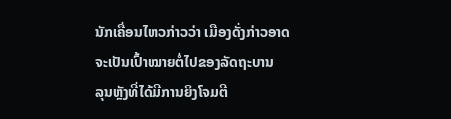ນັກເຄື່ອນໄຫວກ່າວວ່າ ເມືອງດັ່ງກ່າວອາດຈະເປັນເປົ້າໝາຍຕໍ່ໄປຂອງລັດຖະບານ
ລຸນຫຼັງທີ່ໄດ້ມີການຍິງໂຈມຕີ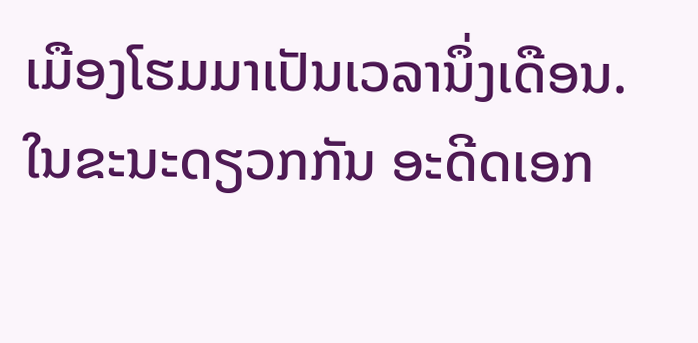ເມືອງໂຮມມາເປັນເວລານຶ່ງເດືອນ.
ໃນຂະນະດຽວກກັນ ອະດີດເອກ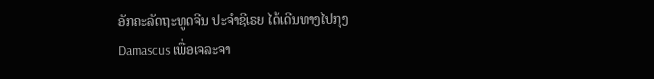ອັກຄະລັດຖະທູດຈີນ ປະຈໍາຊີເຣຍ ໄດ້ເດີນທາງໄປກຸງ
Damascus ເພື່ອເຈລະຈາ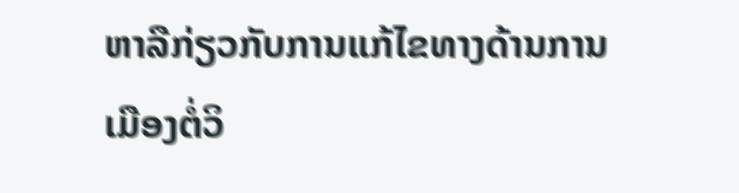ຫາລືກ່ຽວກັບການແກ້ໄຂທາງດ້ານການເມືອງຕໍ່ວິ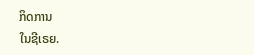ກິດການ
ໃນຊີເຣຍ.